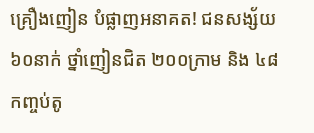គ្រឿងញៀន បំផ្លាញអនាគត! ជនសង្ស័យ ៦០នាក់ ថ្នាំញៀនជិត ២០០ក្រាម និង ៤៨កញ្ចប់តូ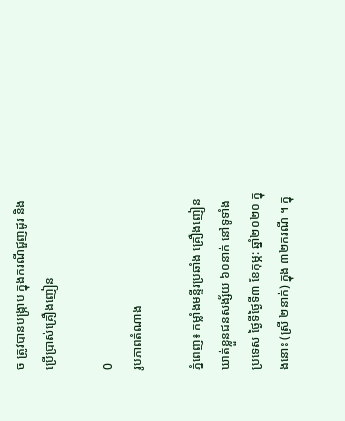ច ត្រូវបានបង្ក្រាប ក្នុងករណីជួញដូរ និងប្រើប្រាស់គ្រឿងញៀន

0
រូបភាពតំណាង

ភ្នំពេញ៖ កម្លាំងមន្ទីរប្រឆាំង គ្រឿងញៀនឃាត់ខ្លួនជនសង្ស័យ ៦០នាក់ នៅទូទាំងប្រទេស ថ្ងៃទីថ្ងៃទី៣ ខែកុម្ភ: ឆ្នាំ២០២០ ក្នុងនោះ (ស្រី ២នាក់) ក្នុង ៣២ករណី ។ ក្នុ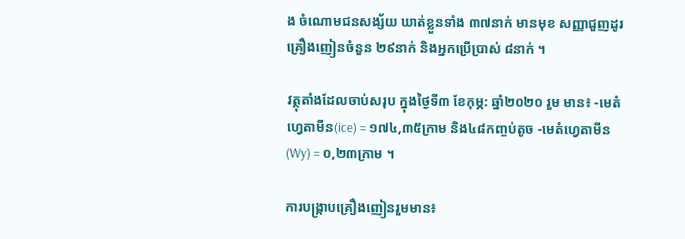ង ចំណោមជនសង្ស័យ ឃាត់ខ្លួនទាំង ៣៧នាក់ មានមុខ សញ្ញាជួញដូរគ្រឿងញៀនចំនួន ២៩នាក់ និងអ្នកប្រើប្រាស់ ៨នាក់ ។

វត្ថុតាំងដែលចាប់សរុប ក្នុងថ្ងៃទី៣ ខែកុម្ភ: ឆ្នាំ២០២០ រួម មាន៖ -មេតំហ្វេតាមីន(ice) = ១៧៤,៣៥ក្រាម និង៤៨កញ្ចប់តូច -មេតំហ្វេតាមីន(Wy) = ០,២៣ក្រាម ។

ការបង្ក្រាបគ្រឿងញៀនរួមមាន៖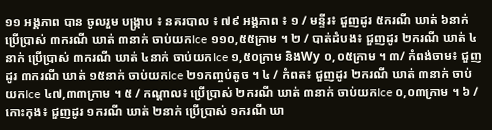១១ អង្គភាព បាន ចូលរួម បង្ក្រាប ៖ នគរបាល ៖ ៧៩ អង្គភាព ៖ ១ / មន្ទីរ៖ ជួញដូរ ៥ករណី ឃាត់ ៦នាក់ ប្រើប្រាស់ ៣ករណី ឃាត់ ៣នាក់ ចាប់យកIce ១១០,៥៥ក្រាម ។ ២ / បាត់ដំបង៖ ជួញដូរ ២ករណី ឃាត់ ៤នាក់ ប្រើប្រាស់ ៣ករណី ឃាត់ ៤នាក់ ចាប់យកIce ១,៥០ក្រាម និងWy ០,០៥ក្រាម ។ ៣/ កំពង់ចាម៖ ជួញដូរ ៣ករណី ឃាត់ ១៥នាក់ ចាប់យកIce ២១កញ្ចប់តូច ។ ៤ / កំពត៖ ជួញដូរ ២ករណី ឃាត់ ៣នាក់ ចាប់យកIce ៤៧,៣៣ក្រាម ។ ៥ / កណ្ដាល៖ ប្រើប្រាស់ ២ករណី ឃាត់ ៣នាក់ ចាប់យកIce ០,០៣ក្រាម ។ ៦ / កោះកុង៖ ជួញដូរ ១ករណី ឃាត់ ២នាក់ ប្រើប្រាស់ ១ករណី ឃា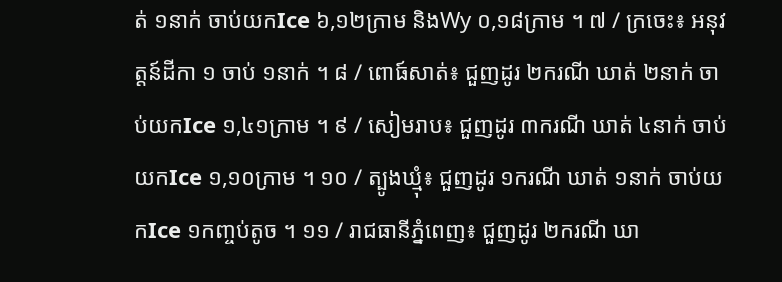ត់ ១នាក់ ចាប់យកIce ៦,១២ក្រាម និងWy ០,១៨ក្រាម ។ ៧ / ក្រចេះ៖ អនុវត្តន៍ដីកា ១ ចាប់ ១នាក់ ។ ៨ / ពោធ៍សាត់៖ ជួញដូរ ២ករណី ឃាត់ ២នាក់ ចាប់យកIce ១,៤១ក្រាម ។ ៩ / សៀមរាប៖ ជួញដូរ ៣ករណី ឃាត់ ៤នាក់ ចាប់យកIce ១,១០ក្រាម ។ ១០ / ត្បូងឃ្មុំ៖ ជួញដូរ ១ករណី ឃាត់ ១នាក់ ចាប់យកIce ១កញ្ចប់តូច ។ ១១ / រាជធានីភ្នំពេញ៖ ជួញដូរ ២ករណី ឃា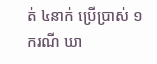ត់ ៤នាក់ ប្រើប្រាស់ ១ករណី ឃា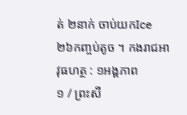ត់ ២នាក់ ចាប់យកIce ២៦កញ្ចប់តូច ។ កងរាជអាវុធហត្ថ : ១អង្គភាព
១ / ព្រះសី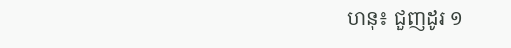ហនុ៖ ជួញដូរ ១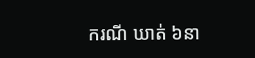ករណី ឃាត់ ៦នា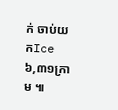ក់ ចាប់យកIce ៦,៣១ក្រាម ៕